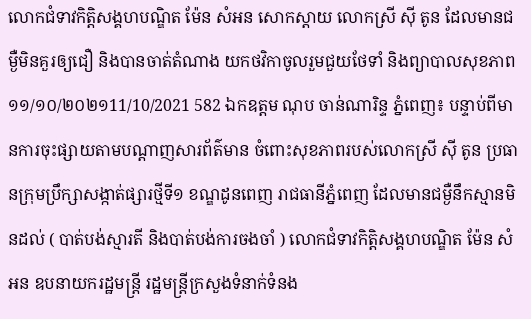លោកជំទាវកិត្តិសង្គហបណ្ឌិត ម៉ែន សំអន សោកស្តាយ លោកស្រី ស៊ី តូន ដែលមានជម្ងឺមិនគួរឲ្យជឿ និងបានចាត់តំណាង យកថវិកាចូលរួមជួយថែទាំ និងព្យាបាលសុខភាព ១១/១០/២០២១11/10/2021 582 ឯកឧត្តម ណុប ចាន់ណារិន្ទ ភ្នំពេញ៖ បន្ទាប់ពីមានការចុះផ្សាយតាមបណ្តាញសារព័ត៌មាន ចំពោះសុខភាពរបស់លោកស្រី ស៊ី តូន ប្រធានក្រុមប្រឹក្សាសង្កាត់ផ្សារថ្មីទី១ ខណ្ឌដូនពេញ រាជធានីភ្នំពេញ ដែលមានជម្ងឺនឹកស្មានមិនដល់ ( បាត់បង់ស្មារតី និងបាត់បង់ការចងចាំ ) លោកជំទាវកិត្តិសង្គហបណ្ឌិត ម៉ែន សំអន ឧបនាយករដ្ឋមន្ត្រី រដ្ឋមន្ត្រីក្រសួងទំនាក់ទំនង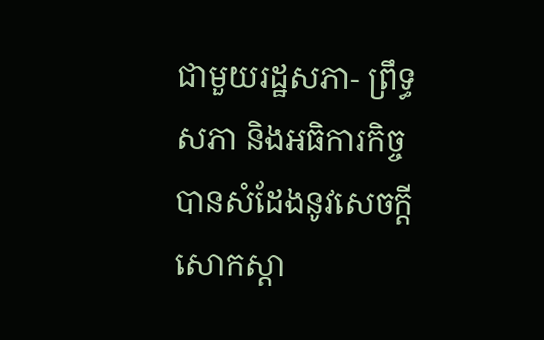ជាមួយរដ្ឋសភា- ព្រឹទ្ធសភា និងអធិការកិច្ច បានសំដែងនូវសេចក្តីសោកស្តា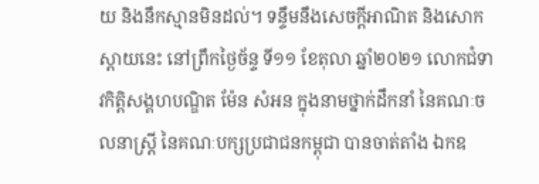យ និងនឹកស្មានមិនដល់។ ទន្ទឹមនឹងសេចក្តីអាណិត និងសោកស្តាយនេះ នៅព្រឹកថ្ងៃច័ន្ទ ទី១១ ខែតុលា ឆ្នាំ២០២១ លោកជំទាវកិត្តិសង្គហបណ្ឌិត ម៉ែន សំអន ក្នុងនាមថ្នាក់ដឹកនាំ នៃគណៈចលនាស្ត្រី នៃគណៈបក្សប្រជាជនកម្ពុជា បានចាត់តាំង ឯកឧ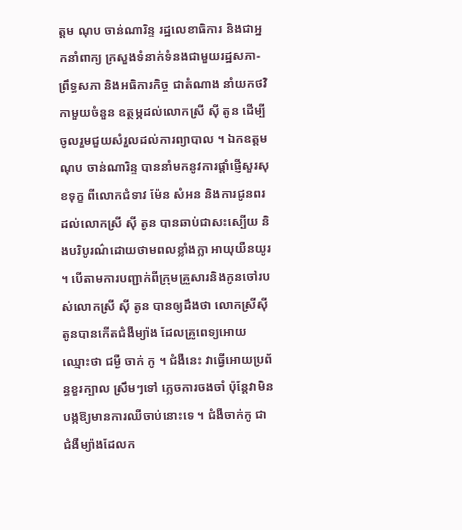ត្តម ណុប ចាន់ណារិន្ទ រដ្ឋលេខាធិការ និងជាអ្នកនាំពាក្យ ក្រសួងទំនាក់ទំនងជាមួយរដ្ឋសភា-ព្រឹទ្ធសភា និងអធិការកិច្ច ជាតំណាង នាំយកថវិកាមួយចំនួន ឧត្ថម្ភដល់លោកស្រី ស៊ី តូន ដើម្បីចូលរួមជួយសំរួលដល់ការព្យាបាល ។ ឯកឧត្តម ណុប ចាន់ណារិន្ទ បាននាំមកនូវការផ្តាំផ្ញើសួរសុខទុក្ខ ពីលោកជំទាវ ម៉ែន សំអន និងការជូនពរដល់លោកស្រី ស៊ី តូន បានឆាប់ជាសះស្បើយ និងបរិបូរណ៌ដោយថាមពលខ្លាំងក្លា អាយុយឺនយូរ ។ បើតាមការបញ្ជាក់ពីក្រុមគ្រួសារនិងកូនចៅរបស់លោកស្រី ស៊ី តូន បានឲ្យដឹងថា លោកស្រីស៊ី តូនបានកើតជំងឺម្យ៉ាង ដែលគ្រូពេទ្យអោយឈ្មោះថា ជម្ងឺ ចាក់ កូ ។ ជំងឺនេះ វាធ្វើអោយប្រព័ន្ធខួរក្បាល ស្រឹមៗទៅ ភ្លេចការចងចាំ ប៉ុន្តែវាមិនបង្កឱ្យមានការឈឺចាប់នោះទេ ។ ជំងឺចាក់កូ ជាជំងឺម្យ៉ាងដែលក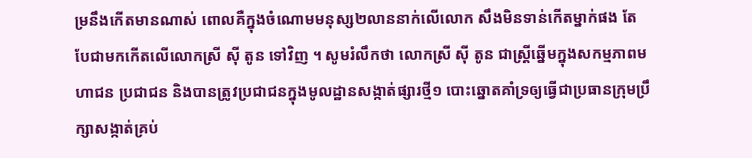ម្រនឹងកើតមានណាស់ ពោលគឺក្នុងចំណោមមនុស្ស២លាននាក់លើលោក សឹងមិនទាន់កើតម្នាក់ផង តែបែជាមកកើតលើលោកស្រី ស៊ី តូន ទៅវិញ ។ សូមរំលឹកថា លោកស្រី ស៊ី តូន ជាស្ត្រីឆ្នើមក្នុងសកម្មភាពមហាជន ប្រជាជន និងបានត្រូវប្រជាជនក្នុងមូលដ្ឋានសង្កាត់ផ្សារថ្មី១ បោះឆ្នោតគាំទ្រឲ្យធ្វើជាប្រធានក្រុមប្រឹក្សាសង្កាត់គ្រប់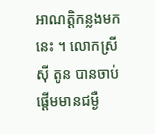អាណត្តិកន្លងមកនេះ ។ លោកស្រី ស៊ី តូន បានចាប់ផ្តើមមានជម្ងឺ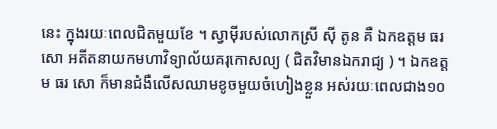នេះ ក្នុងរយៈពេលជិតមួយខែ ។ ស្វាម៉ីរបស់លោកស្រី ស៊ី តូន គឺ ឯកឧត្តម ធរ សោ អតីតនាយកមហាវិទ្យាល័យគរុកោសល្យ ( ជិតវិមានឯករាជ្យ ) ។ ឯកឧត្តម ធរ សោ ក៏មានជំងឺលើសឈាមខូចមួយចំហៀងខ្លួន អស់រយៈពេលជាង១០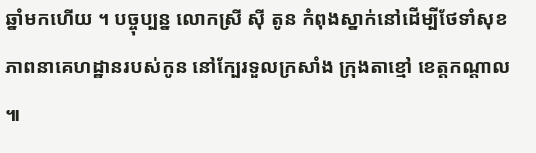ឆ្នាំមកហើយ ។ បច្ចុប្បន្ន លោកស្រី ស៊ី តូន កំពុងស្នាក់នៅដើម្បីថែទាំសុខភាពនាគេហដ្ឋានរបស់កូន នៅក្បែរទួលក្រសាំង ក្រុងតាខ្មៅ ខេត្តកណ្តាល ៕